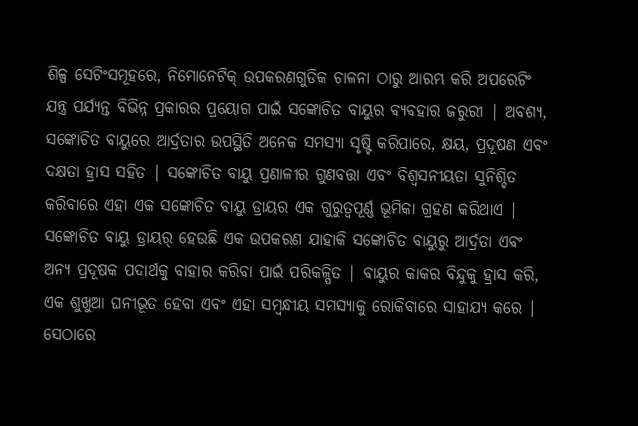ଶିଳ୍ପ ସେଟିଂସମୂହରେ, ନିମୋନେଟିକ୍ ଉପକରଣଗୁଡିକ ଚାଳନା ଠାରୁ ଆରମ୍ଭ କରି ଅପରେଟିଂ ଯନ୍ତ୍ର ପର୍ଯ୍ୟନ୍ତ ବିଭିନ୍ନ ପ୍ରକାରର ପ୍ରୟୋଗ ପାଇଁ ସଙ୍କୋଚିତ ବାୟୁର ବ୍ୟବହାର ଜରୁରୀ | ଅବଶ୍ୟ, ସଙ୍କୋଚିତ ବାୟୁରେ ଆର୍ଦ୍ରତାର ଉପସ୍ଥିତି ଅନେକ ସମସ୍ୟା ସୃଷ୍ଟି କରିପାରେ, କ୍ଷୟ, ପ୍ରଦୂଷଣ ଏବଂ ଦକ୍ଷତା ହ୍ରାସ ସହିତ | ସଙ୍କୋଚିତ ବାୟୁ ପ୍ରଣାଳୀର ଗୁଣବତ୍ତା ଏବଂ ବିଶ୍ୱସନୀୟତା ସୁନିଶ୍ଚିତ କରିବାରେ ଏହା ଏକ ସଙ୍କୋଚିତ ବାୟୁ ଡ୍ରାୟର ଏକ ଗୁରୁତ୍ୱପୂର୍ଣ୍ଣ ଭୂମିକା ଗ୍ରହଣ କରିଥାଏ |
ସଙ୍କୋଚିତ ବାୟୁ ଡ୍ରାୟର୍ ହେଉଛି ଏକ ଉପକରଣ ଯାହାକି ସଙ୍କୋଚିତ ବାୟୁରୁ ଆର୍ଦ୍ରତା ଏବଂ ଅନ୍ୟ ପ୍ରଦୂଷକ ପଦାର୍ଥକୁ ବାହାର କରିବା ପାଇଁ ପରିକଳ୍ପିତ | ବାୟୁର କାକର ବିନ୍ଦୁକୁ ହ୍ରାସ କରି, ଏକ ଶୁଖୁଆ ଘନୀଭୂତ ହେବା ଏବଂ ଏହା ସମ୍ବନ୍ଧୀୟ ସମସ୍ୟାକୁ ରୋକିବାରେ ସାହାଯ୍ୟ କରେ | ସେଠାରେ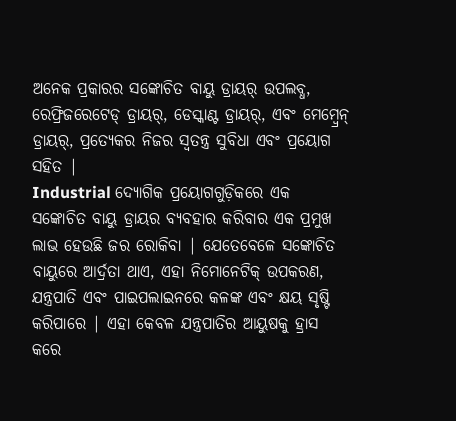ଅନେକ ପ୍ରକାରର ସଙ୍କୋଚିତ ବାୟୁ ଡ୍ରାୟର୍ ଉପଲବ୍ଧ, ରେଫ୍ରିଜରେଟେଡ୍ ଡ୍ରାୟର୍, ଡେସ୍କାଣ୍ଟ ଡ୍ରାୟର୍, ଏବଂ ମେମ୍ବ୍ରେନ୍ ଡ୍ରାୟର୍, ପ୍ରତ୍ୟେକର ନିଜର ସ୍ୱତନ୍ତ୍ର ସୁବିଧା ଏବଂ ପ୍ରୟୋଗ ସହିତ |
Industrial ଦ୍ୟୋଗିକ ପ୍ରୟୋଗଗୁଡ଼ିକରେ ଏକ ସଙ୍କୋଚିତ ବାୟୁ ଡ୍ରାୟର ବ୍ୟବହାର କରିବାର ଏକ ପ୍ରମୁଖ ଲାଭ ହେଉଛି ଜର ରୋକିବା | ଯେତେବେଳେ ସଙ୍କୋଚିତ ବାୟୁରେ ଆର୍ଦ୍ରତା ଥାଏ, ଏହା ନିମୋନେଟିକ୍ ଉପକରଣ, ଯନ୍ତ୍ରପାତି ଏବଂ ପାଇପଲାଇନରେ କଳଙ୍କ ଏବଂ କ୍ଷୟ ସୃଷ୍ଟି କରିପାରେ | ଏହା କେବଳ ଯନ୍ତ୍ରପାତିର ଆୟୁଷକୁ ହ୍ରାସ କରେ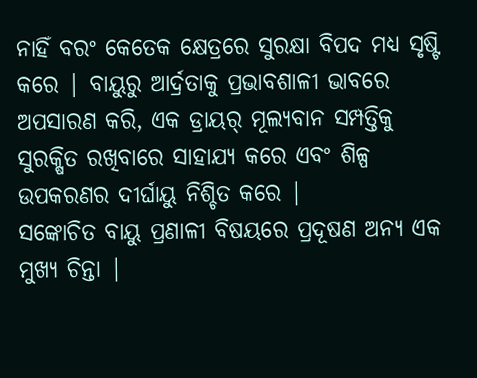ନାହିଁ ବରଂ କେତେକ କ୍ଷେତ୍ରରେ ସୁରକ୍ଷା ବିପଦ ମଧ୍ୟ ସୃଷ୍ଟି କରେ | ବାୟୁରୁ ଆର୍ଦ୍ରତାକୁ ପ୍ରଭାବଶାଳୀ ଭାବରେ ଅପସାରଣ କରି, ଏକ ଡ୍ରାୟର୍ ମୂଲ୍ୟବାନ ସମ୍ପତ୍ତିକୁ ସୁରକ୍ଷିତ ରଖିବାରେ ସାହାଯ୍ୟ କରେ ଏବଂ ଶିଳ୍ପ ଉପକରଣର ଦୀର୍ଘାୟୁ ନିଶ୍ଚିତ କରେ |
ସଙ୍କୋଚିତ ବାୟୁ ପ୍ରଣାଳୀ ବିଷୟରେ ପ୍ରଦୂଷଣ ଅନ୍ୟ ଏକ ମୁଖ୍ୟ ଚିନ୍ତା |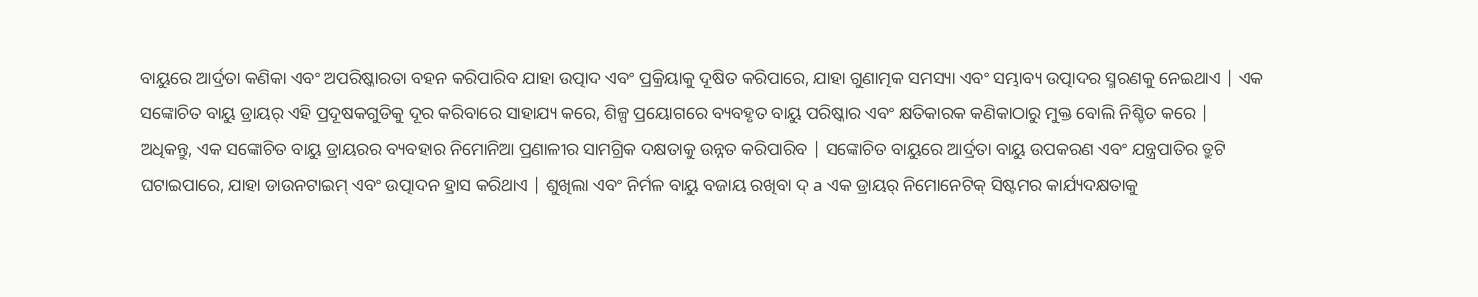ବାୟୁରେ ଆର୍ଦ୍ରତା କଣିକା ଏବଂ ଅପରିଷ୍କାରତା ବହନ କରିପାରିବ ଯାହା ଉତ୍ପାଦ ଏବଂ ପ୍ରକ୍ରିୟାକୁ ଦୂଷିତ କରିପାରେ, ଯାହା ଗୁଣାତ୍ମକ ସମସ୍ୟା ଏବଂ ସମ୍ଭାବ୍ୟ ଉତ୍ପାଦର ସ୍ମରଣକୁ ନେଇଥାଏ | ଏକ ସଙ୍କୋଚିତ ବାୟୁ ଡ୍ରାୟର୍ ଏହି ପ୍ରଦୂଷକଗୁଡିକୁ ଦୂର କରିବାରେ ସାହାଯ୍ୟ କରେ, ଶିଳ୍ପ ପ୍ରୟୋଗରେ ବ୍ୟବହୃତ ବାୟୁ ପରିଷ୍କାର ଏବଂ କ୍ଷତିକାରକ କଣିକାଠାରୁ ମୁକ୍ତ ବୋଲି ନିଶ୍ଚିତ କରେ |
ଅଧିକନ୍ତୁ, ଏକ ସଙ୍କୋଚିତ ବାୟୁ ଡ୍ରାୟରର ବ୍ୟବହାର ନିମୋନିଆ ପ୍ରଣାଳୀର ସାମଗ୍ରିକ ଦକ୍ଷତାକୁ ଉନ୍ନତ କରିପାରିବ | ସଙ୍କୋଚିତ ବାୟୁରେ ଆର୍ଦ୍ରତା ବାୟୁ ଉପକରଣ ଏବଂ ଯନ୍ତ୍ରପାତିର ତ୍ରୁଟି ଘଟାଇପାରେ, ଯାହା ଡାଉନଟାଇମ୍ ଏବଂ ଉତ୍ପାଦନ ହ୍ରାସ କରିଥାଏ | ଶୁଖିଲା ଏବଂ ନିର୍ମଳ ବାୟୁ ବଜାୟ ରଖିବା ଦ୍ a ଏକ ଡ୍ରାୟର୍ ନିମୋନେଟିକ୍ ସିଷ୍ଟମର କାର୍ଯ୍ୟଦକ୍ଷତାକୁ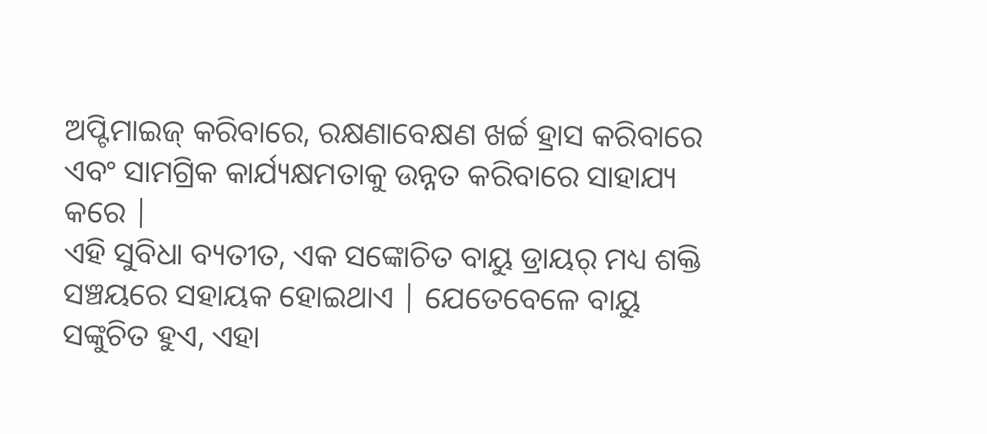ଅପ୍ଟିମାଇଜ୍ କରିବାରେ, ରକ୍ଷଣାବେକ୍ଷଣ ଖର୍ଚ୍ଚ ହ୍ରାସ କରିବାରେ ଏବଂ ସାମଗ୍ରିକ କାର୍ଯ୍ୟକ୍ଷମତାକୁ ଉନ୍ନତ କରିବାରେ ସାହାଯ୍ୟ କରେ |
ଏହି ସୁବିଧା ବ୍ୟତୀତ, ଏକ ସଙ୍କୋଚିତ ବାୟୁ ଡ୍ରାୟର୍ ମଧ୍ୟ ଶକ୍ତି ସଞ୍ଚୟରେ ସହାୟକ ହୋଇଥାଏ | ଯେତେବେଳେ ବାୟୁ ସଙ୍କୁଚିତ ହୁଏ, ଏହା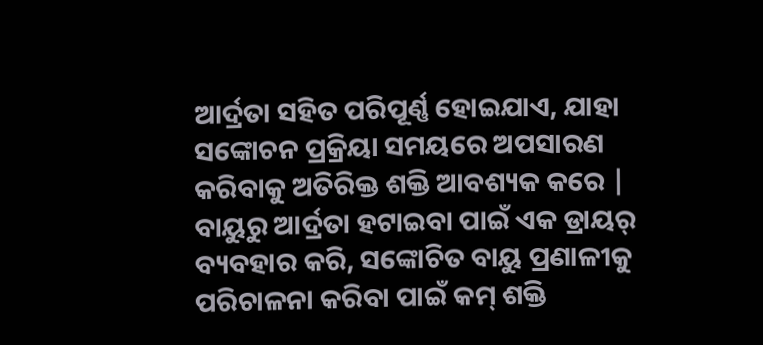ଆର୍ଦ୍ରତା ସହିତ ପରିପୂର୍ଣ୍ଣ ହୋଇଯାଏ, ଯାହା ସଙ୍କୋଚନ ପ୍ରକ୍ରିୟା ସମୟରେ ଅପସାରଣ କରିବାକୁ ଅତିରିକ୍ତ ଶକ୍ତି ଆବଶ୍ୟକ କରେ | ବାୟୁରୁ ଆର୍ଦ୍ରତା ହଟାଇବା ପାଇଁ ଏକ ଡ୍ରାୟର୍ ବ୍ୟବହାର କରି, ସଙ୍କୋଚିତ ବାୟୁ ପ୍ରଣାଳୀକୁ ପରିଚାଳନା କରିବା ପାଇଁ କମ୍ ଶକ୍ତି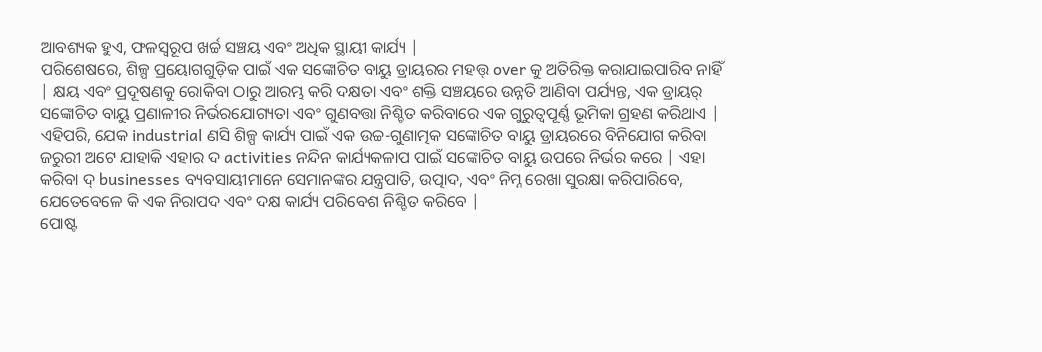ଆବଶ୍ୟକ ହୁଏ, ଫଳସ୍ୱରୂପ ଖର୍ଚ୍ଚ ସଞ୍ଚୟ ଏବଂ ଅଧିକ ସ୍ଥାୟୀ କାର୍ଯ୍ୟ |
ପରିଶେଷରେ, ଶିଳ୍ପ ପ୍ରୟୋଗଗୁଡ଼ିକ ପାଇଁ ଏକ ସଙ୍କୋଚିତ ବାୟୁ ଡ୍ରାୟରର ମହତ୍ତ୍ over କୁ ଅତିରିକ୍ତ କରାଯାଇପାରିବ ନାହିଁ | କ୍ଷୟ ଏବଂ ପ୍ରଦୂଷଣକୁ ରୋକିବା ଠାରୁ ଆରମ୍ଭ କରି ଦକ୍ଷତା ଏବଂ ଶକ୍ତି ସଞ୍ଚୟରେ ଉନ୍ନତି ଆଣିବା ପର୍ଯ୍ୟନ୍ତ, ଏକ ଡ୍ରାୟର୍ ସଙ୍କୋଚିତ ବାୟୁ ପ୍ରଣାଳୀର ନିର୍ଭରଯୋଗ୍ୟତା ଏବଂ ଗୁଣବତ୍ତା ନିଶ୍ଚିତ କରିବାରେ ଏକ ଗୁରୁତ୍ୱପୂର୍ଣ୍ଣ ଭୂମିକା ଗ୍ରହଣ କରିଥାଏ | ଏହିପରି, ଯେକ industrial ଣସି ଶିଳ୍ପ କାର୍ଯ୍ୟ ପାଇଁ ଏକ ଉଚ୍ଚ-ଗୁଣାତ୍ମକ ସଙ୍କୋଚିତ ବାୟୁ ଡ୍ରାୟରରେ ବିନିଯୋଗ କରିବା ଜରୁରୀ ଅଟେ ଯାହାକି ଏହାର ଦ activities ନନ୍ଦିନ କାର୍ଯ୍ୟକଳାପ ପାଇଁ ସଙ୍କୋଚିତ ବାୟୁ ଉପରେ ନିର୍ଭର କରେ | ଏହା କରିବା ଦ୍ businesses ବ୍ୟବସାୟୀମାନେ ସେମାନଙ୍କର ଯନ୍ତ୍ରପାତି, ଉତ୍ପାଦ, ଏବଂ ନିମ୍ନ ରେଖା ସୁରକ୍ଷା କରିପାରିବେ, ଯେତେବେଳେ କି ଏକ ନିରାପଦ ଏବଂ ଦକ୍ଷ କାର୍ଯ୍ୟ ପରିବେଶ ନିଶ୍ଚିତ କରିବେ |
ପୋଷ୍ଟ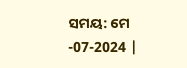ସମୟ: ମେ -07-2024 |